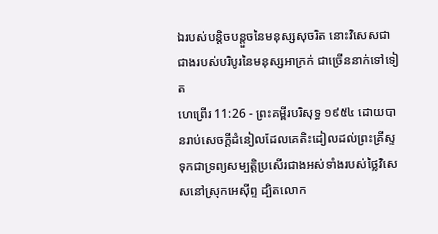ឯរបស់បន្តិចបន្តួចនៃមនុស្សសុចរិត នោះវិសេសជាជាងរបស់បរិបូរនៃមនុស្សអាក្រក់ ជាច្រើននាក់ទៅទៀត
ហេព្រើរ 11:26 - ព្រះគម្ពីរបរិសុទ្ធ ១៩៥៤ ដោយបានរាប់សេចក្ដីដំនៀលដែលគេតិះដៀលដល់ព្រះគ្រីស្ទ ទុកជាទ្រព្យសម្បត្តិប្រសើរជាងអស់ទាំងរបស់ថ្លៃវិសេសនៅស្រុកអេស៊ីព្ទ ដ្បិតលោក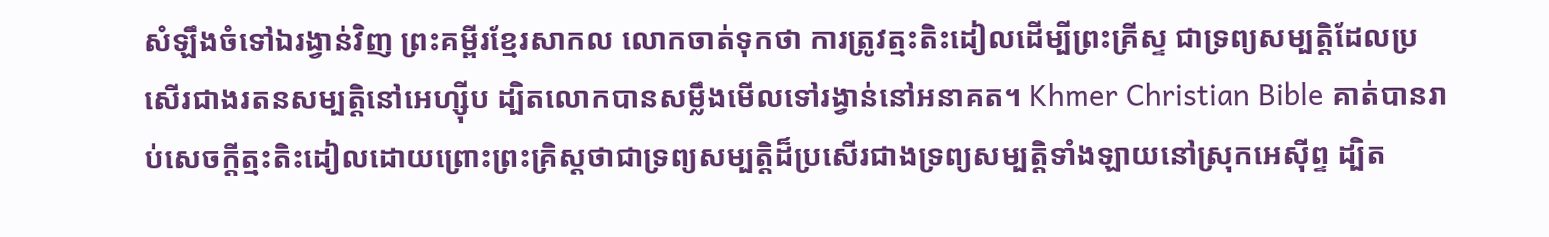សំឡឹងចំទៅឯរង្វាន់វិញ ព្រះគម្ពីរខ្មែរសាកល លោកចាត់ទុកថា ការត្រូវត្មះតិះដៀលដើម្បីព្រះគ្រីស្ទ ជាទ្រព្យសម្បត្តិដែលប្រសើរជាងរតនសម្បត្តិនៅអេហ្ស៊ីប ដ្បិតលោកបានសម្លឹងមើលទៅរង្វាន់នៅអនាគត។ Khmer Christian Bible គាត់បានរាប់សេចក្ដីត្មះតិះដៀលដោយព្រោះព្រះគ្រិស្ដថាជាទ្រព្យសម្បត្ដិដ៏ប្រសើរជាងទ្រព្យសម្បត្តិទាំងឡាយនៅស្រុកអេស៊ីព្ទ ដ្បិត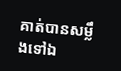គាត់បានសម្លឹងទៅឯ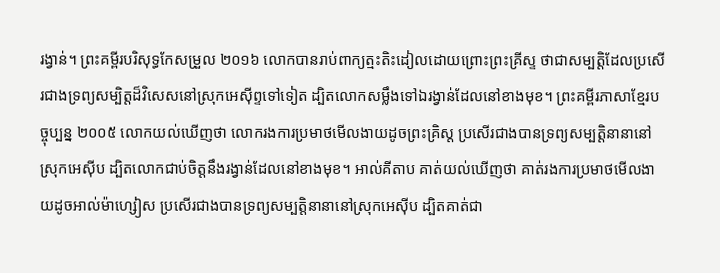រង្វាន់។ ព្រះគម្ពីរបរិសុទ្ធកែសម្រួល ២០១៦ លោកបានរាប់ពាក្យត្មះតិះដៀលដោយព្រោះព្រះគ្រីស្ទ ថាជាសម្បត្តិដែលប្រសើរជាងទ្រព្យសម្បិត្តដ៏វិសេសនៅស្រុកអេស៊ីព្ទទៅទៀត ដ្បិតលោកសម្លឹងទៅឯរង្វាន់ដែលនៅខាងមុខ។ ព្រះគម្ពីរភាសាខ្មែរបច្ចុប្បន្ន ២០០៥ លោកយល់ឃើញថា លោករងការប្រមាថមើលងាយដូចព្រះគ្រិស្ត ប្រសើរជាងបានទ្រព្យសម្បត្តិនានានៅស្រុកអេស៊ីប ដ្បិតលោកជាប់ចិត្តនឹងរង្វាន់ដែលនៅខាងមុខ។ អាល់គីតាប គាត់យល់ឃើញថា គាត់រងការប្រមាថមើលងាយដូចអាល់ម៉ាហ្សៀស ប្រសើរជាងបានទ្រព្យសម្បត្តិនានានៅស្រុកអេស៊ីប ដ្បិតគាត់ជា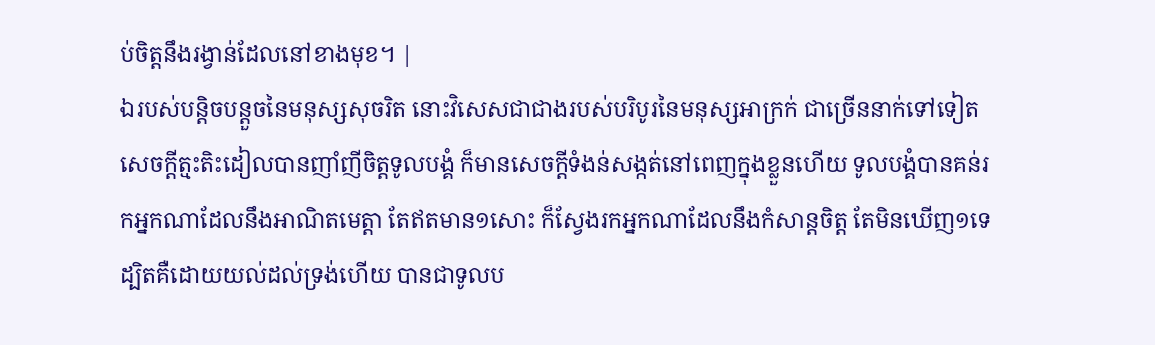ប់ចិត្ដនឹងរង្វាន់ដែលនៅខាងមុខ។ |
ឯរបស់បន្តិចបន្តួចនៃមនុស្សសុចរិត នោះវិសេសជាជាងរបស់បរិបូរនៃមនុស្សអាក្រក់ ជាច្រើននាក់ទៅទៀត
សេចក្ដីត្មះតិះដៀលបានញាំញីចិត្តទូលបង្គំ ក៏មានសេចក្ដីទំងន់សង្កត់នៅពេញក្នុងខ្លួនហើយ ទូលបង្គំបានគន់រកអ្នកណាដែលនឹងអាណិតមេត្តា តែឥតមាន១សោះ ក៏ស្វែងរកអ្នកណាដែលនឹងកំសាន្តចិត្ត តែមិនឃើញ១ទេ
ដ្បិតគឺដោយយល់ដល់ទ្រង់ហើយ បានជាទូលប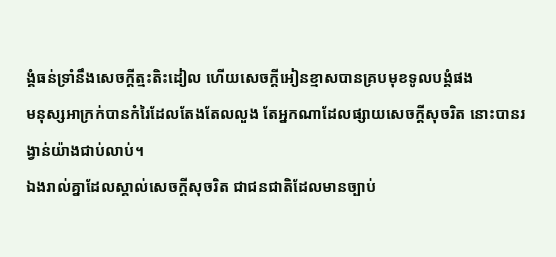ង្គំធន់ទ្រាំនឹងសេចក្ដីត្មះតិះដៀល ហើយសេចក្ដីអៀនខ្មាសបានគ្របមុខទូលបង្គំផង
មនុស្សអាក្រក់បានកំរៃដែលតែងតែលលួង តែអ្នកណាដែលផ្សាយសេចក្ដីសុចរិត នោះបានរង្វាន់យ៉ាងជាប់លាប់។
ឯងរាល់គ្នាដែលស្គាល់សេចក្ដីសុចរិត ជាជនជាតិដែលមានច្បាប់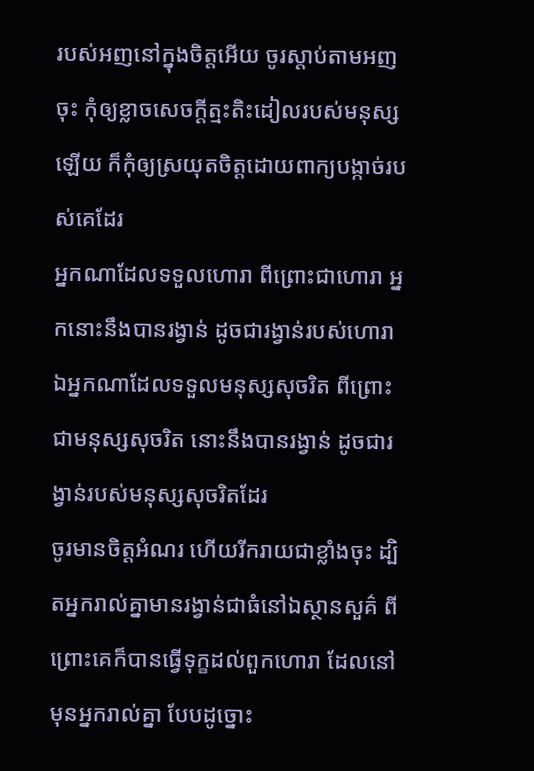របស់អញនៅក្នុងចិត្តអើយ ចូរស្តាប់តាមអញចុះ កុំឲ្យខ្លាចសេចក្ដីត្មះតិះដៀលរបស់មនុស្សឡើយ ក៏កុំឲ្យស្រយុតចិត្តដោយពាក្យបង្កាច់របស់គេដែរ
អ្នកណាដែលទទួលហោរា ពីព្រោះជាហោរា អ្នកនោះនឹងបានរង្វាន់ ដូចជារង្វាន់របស់ហោរា ឯអ្នកណាដែលទទួលមនុស្សសុចរិត ពីព្រោះជាមនុស្សសុចរិត នោះនឹងបានរង្វាន់ ដូចជារង្វាន់របស់មនុស្សសុចរិតដែរ
ចូរមានចិត្តអំណរ ហើយរីករាយជាខ្លាំងចុះ ដ្បិតអ្នករាល់គ្នាមានរង្វាន់ជាធំនៅឯស្ថានសួគ៌ ពីព្រោះគេក៏បានធ្វើទុក្ខដល់ពួកហោរា ដែលនៅមុនអ្នករាល់គ្នា បែបដូច្នោះ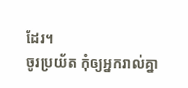ដែរ។
ចូរប្រយ័ត កុំឲ្យអ្នករាល់គ្នា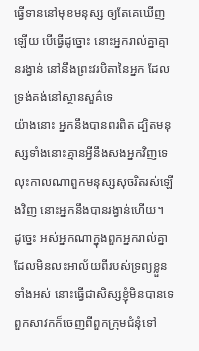ធ្វើទាននៅមុខមនុស្ស ឲ្យតែគេឃើញឡើយ បើធ្វើដូច្នោះ នោះអ្នករាល់គ្នាគ្មានរង្វាន់ នៅនឹងព្រះវរបិតានៃអ្នក ដែលទ្រង់គង់នៅស្ថានសួគ៌ទេ
យ៉ាងនោះ អ្នកនឹងបានពរពិត ដ្បិតមនុស្សទាំងនោះគ្មានអ្វីនឹងសងអ្នកវិញទេ លុះកាលណាពួកមនុស្សសុចរិតរស់ឡើងវិញ នោះអ្នកនឹងបានរង្វាន់ហើយ។
ដូច្នេះ អស់អ្នកណាក្នុងពួកអ្នករាល់គ្នា ដែលមិនលះអាល័យពីរបស់ទ្រព្យខ្លួនទាំងអស់ នោះធ្វើជាសិស្សខ្ញុំមិនបានទេ
ពួកសាវកក៏ចេញពីពួកក្រុមជំនុំទៅ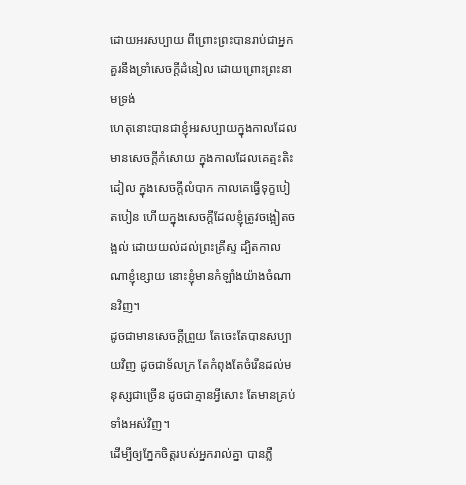ដោយអរសប្បាយ ពីព្រោះព្រះបានរាប់ជាអ្នកគួរនឹងទ្រាំសេចក្ដីដំនៀល ដោយព្រោះព្រះនាមទ្រង់
ហេតុនោះបានជាខ្ញុំអរសប្បាយក្នុងកាលដែលមានសេចក្ដីកំសោយ ក្នុងកាលដែលគេត្មះតិះដៀល ក្នុងសេចក្ដីលំបាក កាលគេធ្វើទុក្ខបៀតបៀន ហើយក្នុងសេចក្ដីដែលខ្ញុំត្រូវចង្អៀតចង្អល់ ដោយយល់ដល់ព្រះគ្រីស្ទ ដ្បិតកាលណាខ្ញុំខ្សោយ នោះខ្ញុំមានកំឡាំងយ៉ាងចំណានវិញ។
ដូចជាមានសេចក្ដីព្រួយ តែចេះតែបានសប្បាយវិញ ដូចជាទ័លក្រ តែកំពុងតែចំរើនដល់មនុស្សជាច្រើន ដូចជាគ្មានអ្វីសោះ តែមានគ្រប់ទាំងអស់វិញ។
ដើម្បីឲ្យភ្នែកចិត្តរបស់អ្នករាល់គ្នា បានភ្លឺ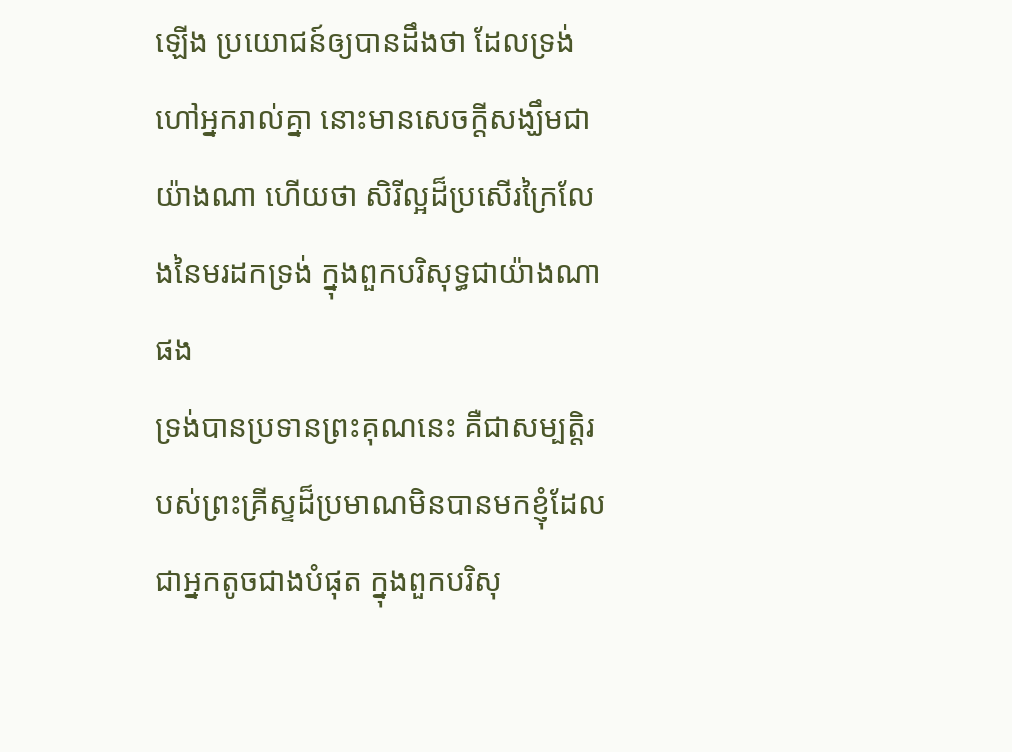ឡើង ប្រយោជន៍ឲ្យបានដឹងថា ដែលទ្រង់ហៅអ្នករាល់គ្នា នោះមានសេចក្ដីសង្ឃឹមជាយ៉ាងណា ហើយថា សិរីល្អដ៏ប្រសើរក្រៃលែងនៃមរដកទ្រង់ ក្នុងពួកបរិសុទ្ធជាយ៉ាងណាផង
ទ្រង់បានប្រទានព្រះគុណនេះ គឺជាសម្បត្តិរបស់ព្រះគ្រីស្ទដ៏ប្រមាណមិនបានមកខ្ញុំដែលជាអ្នកតូចជាងបំផុត ក្នុងពួកបរិសុ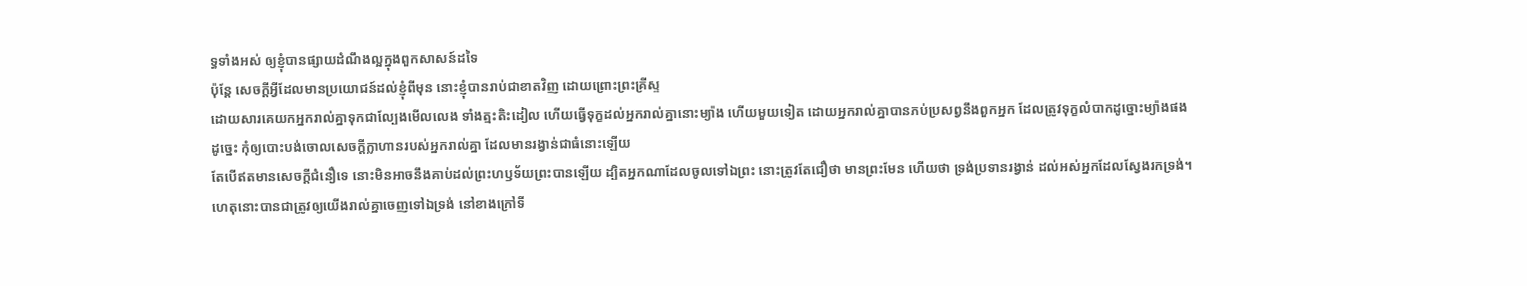ទ្ធទាំងអស់ ឲ្យខ្ញុំបានផ្សាយដំណឹងល្អក្នុងពួកសាសន៍ដទៃ
ប៉ុន្តែ សេចក្ដីអ្វីដែលមានប្រយោជន៍ដល់ខ្ញុំពីមុន នោះខ្ញុំបានរាប់ជាខាតវិញ ដោយព្រោះព្រះគ្រីស្ទ
ដោយសារគេយកអ្នករាល់គ្នាទុកជាល្បែងមើលលេង ទាំងត្មះតិះដៀល ហើយធ្វើទុក្ខដល់អ្នករាល់គ្នានោះម្យ៉ាង ហើយមួយទៀត ដោយអ្នករាល់គ្នាបានភប់ប្រសព្វនឹងពួកអ្នក ដែលត្រូវទុក្ខលំបាកដូច្នោះម្យ៉ាងផង
ដូច្នេះ កុំឲ្យបោះបង់ចោលសេចក្ដីក្លាហានរបស់អ្នករាល់គ្នា ដែលមានរង្វាន់ជាធំនោះឡើយ
តែបើឥតមានសេចក្ដីជំនឿទេ នោះមិនអាចនឹងគាប់ដល់ព្រះហឫទ័យព្រះបានឡើយ ដ្បិតអ្នកណាដែលចូលទៅឯព្រះ នោះត្រូវតែជឿថា មានព្រះមែន ហើយថា ទ្រង់ប្រទានរង្វាន់ ដល់អស់អ្នកដែលស្វែងរកទ្រង់។
ហេតុនោះបានជាត្រូវឲ្យយើងរាល់គ្នាចេញទៅឯទ្រង់ នៅខាងក្រៅទី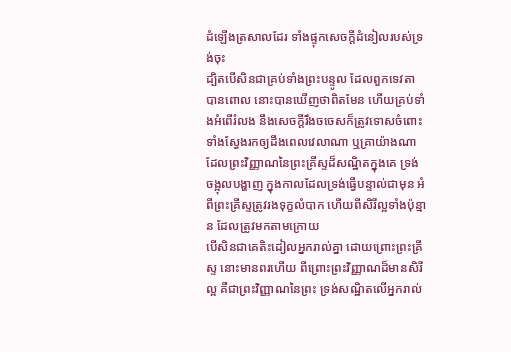ដំឡើងត្រសាលដែរ ទាំងផ្ទុកសេចក្ដីដំនៀលរបស់ទ្រង់ចុះ
ដ្បិតបើសិនជាគ្រប់ទាំងព្រះបន្ទូល ដែលពួកទេវតាបានពោល នោះបានឃើញថាពិតមែន ហើយគ្រប់ទាំងអំពើរំលង នឹងសេចក្ដីរឹងចចេសក៏ត្រូវទោសចំពោះ
ទាំងស្វែងរកឲ្យដឹងពេលវេលាណា ឬគ្រាយ៉ាងណា ដែលព្រះវិញ្ញាណនៃព្រះគ្រីស្ទដ៏សណ្ឋិតក្នុងគេ ទ្រង់ចង្អុលបង្ហាញ ក្នុងកាលដែលទ្រង់ធ្វើបន្ទាល់ជាមុន អំពីព្រះគ្រីស្ទត្រូវរងទុក្ខលំបាក ហើយពីសិរីល្អទាំងប៉ុន្មាន ដែលត្រូវមកតាមក្រោយ
បើសិនជាគេតិះដៀលអ្នករាល់គ្នា ដោយព្រោះព្រះគ្រីស្ទ នោះមានពរហើយ ពីព្រោះព្រះវិញ្ញាណដ៏មានសិរីល្អ គឺជាព្រះវិញ្ញាណនៃព្រះ ទ្រង់សណ្ឋិតលើអ្នករាល់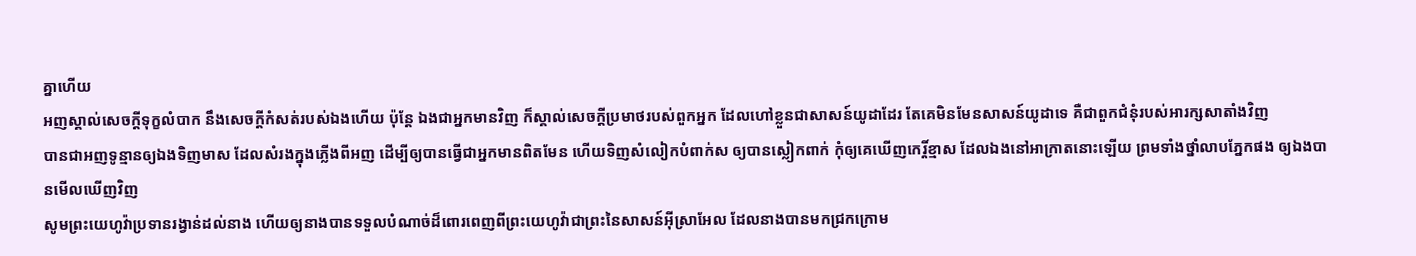គ្នាហើយ
អញស្គាល់សេចក្ដីទុក្ខលំបាក នឹងសេចក្ដីកំសត់របស់ឯងហើយ ប៉ុន្តែ ឯងជាអ្នកមានវិញ ក៏ស្គាល់សេចក្ដីប្រមាថរបស់ពួកអ្នក ដែលហៅខ្លួនជាសាសន៍យូដាដែរ តែគេមិនមែនសាសន៍យូដាទេ គឺជាពួកជំនុំរបស់អារក្សសាតាំងវិញ
បានជាអញទូន្មានឲ្យឯងទិញមាស ដែលសំរងក្នុងភ្លើងពីអញ ដើម្បីឲ្យបានធ្វើជាអ្នកមានពិតមែន ហើយទិញសំលៀកបំពាក់ស ឲ្យបានស្លៀកពាក់ កុំឲ្យគេឃើញកេរ្តិ៍ខ្មាស ដែលឯងនៅអាក្រាតនោះឡើយ ព្រមទាំងថ្នាំលាបភ្នែកផង ឲ្យឯងបានមើលឃើញវិញ
សូមព្រះយេហូវ៉ាប្រទានរង្វាន់ដល់នាង ហើយឲ្យនាងបានទទួលបំណាច់ដ៏ពោរពេញពីព្រះយេហូវ៉ាជាព្រះនៃសាសន៍អ៊ីស្រាអែល ដែលនាងបានមកជ្រកក្រោម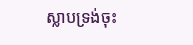ស្លាបទ្រង់ចុះ